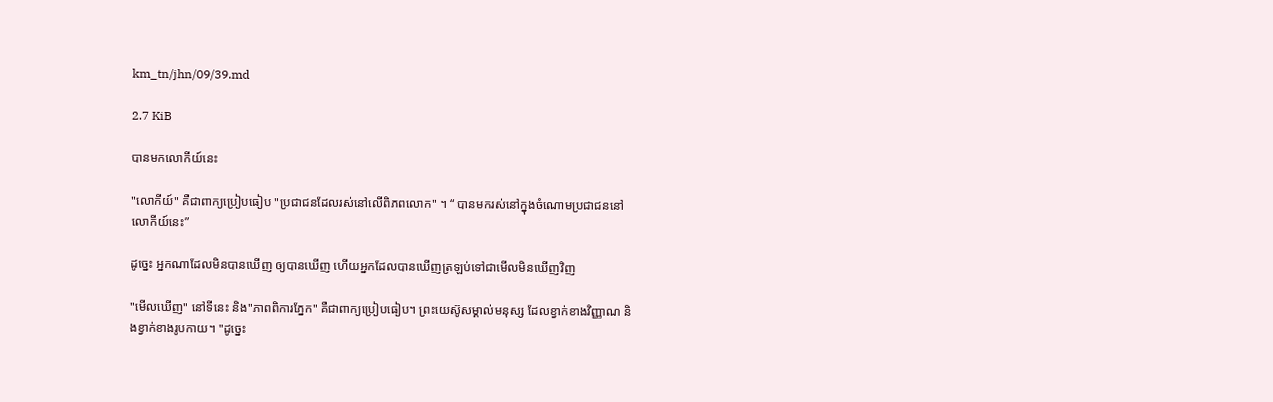km_tn/jhn/09/39.md

2.7 KiB

បានមកលោកីយ៍នេះ

"លោកីយ៍" គឺជាពាក្យប្រៀបធៀប "ប្រជាជនដែលរស់នៅលើពិភពលោក" ។ “ បានមករស់នៅក្នុងចំណោមប្រជាជននៅលោកីយ៍នេះ”

ដូច្នេះ អ្នកណាដែលមិនបានឃើញ ឲ្យបានឃើញ ហើយអ្នកដែលបានឃើញត្រឡប់ទៅជាមើលមិនឃើញវិញ

"មើលឃើញ" នៅទីនេះ និង"ភាពពិការភ្នែក" គឺជាពាក្យប្រៀបធៀប។ ព្រះយេស៊ូសម្គាល់មនុស្ស ដែលខ្វាក់ខាងវិញ្ញាណ និងខ្វាក់ខាងរូបកាយ។ "ដូច្នេះ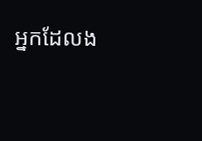អ្នកដែលង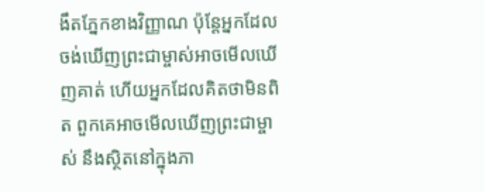ងឹតភ្នែកខាងវិញ្ញាណ ប៉ុន្តែអ្នកដែលចង់ឃើញព្រះជាម្ចាស់អាចមើលឃើញគាត់ ហើយអ្នកដែលគិតថាមិនពិត ពួកគេអាចមើលឃើញព្រះជាម្ចាស់ នឹងស្ថិតនៅក្នុងភា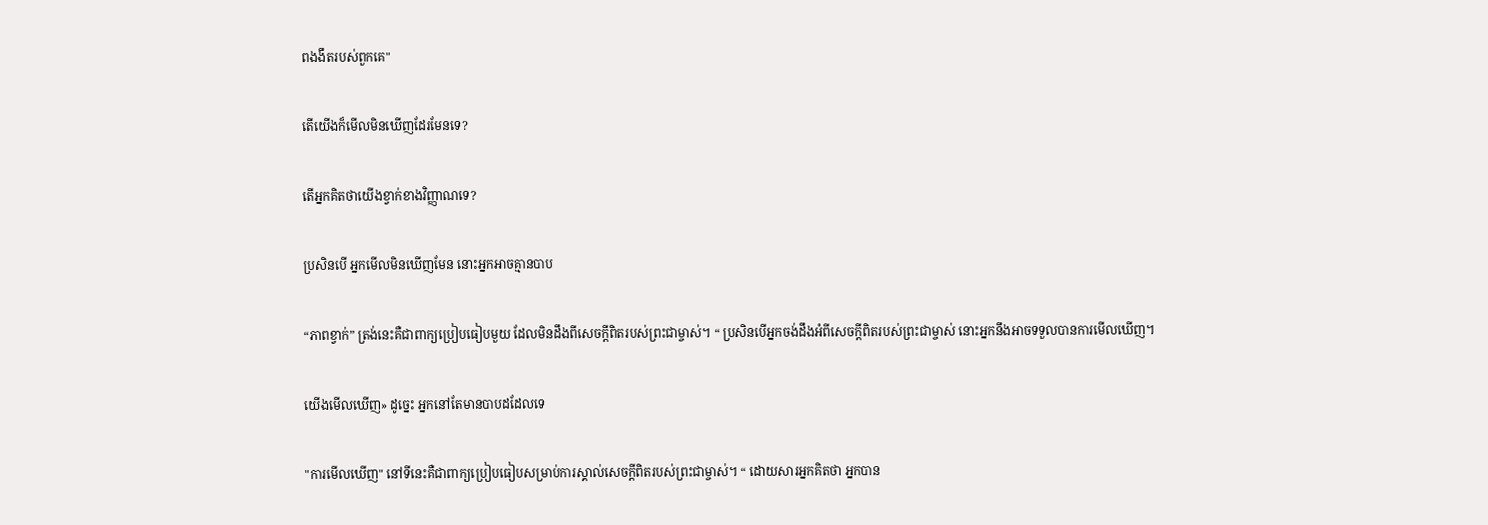ពងងឹតរបស់ពួកគេ"

តើយើងក៏មើលមិនឃើញដែរមែនទេ?

តើអ្នកគិតថាយើងខ្វាក់ខាងវិញ្ញាណទេ?

ប្រសិនបើ អ្នកមើលមិនឃើញមែន នោះអ្នកអាចគ្មានបាប

“ភាពខ្វាក់” ត្រង់នេះគឺជាពាក្យប្រៀបធៀបមួយ ដែលមិនដឹងពីសេចក្តីពិតរបស់ព្រះជាម្ចាស់។ “ ប្រសិនបើអ្នកចង់ដឹងអំពីសេចក្តីពិតរបស់ព្រះជាម្ចាស់ នោះអ្នកនឹងអាចទទួលបានការមើលឃើញ។

យើងមើលឃើញ» ដូច្នេះ អ្នកនៅតែមានបាបដដែលទេ

"ការមើលឃើញ" នៅទីនេះគឺជាពាក្យប្រៀបធៀបសម្រាប់ការស្គាល់សេចក្តីពិតរបស់ព្រះជាម្ចាស់។ “ ដោយសារអ្នកគិតថា អ្នកបាន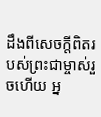ដឹងពីសេចក្តីពិតរបស់ព្រះជាម្ចាស់រួចហើយ អ្ន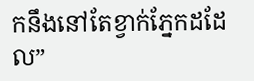កនឹងនៅតែខ្វាក់ភ្នែកដដែល”